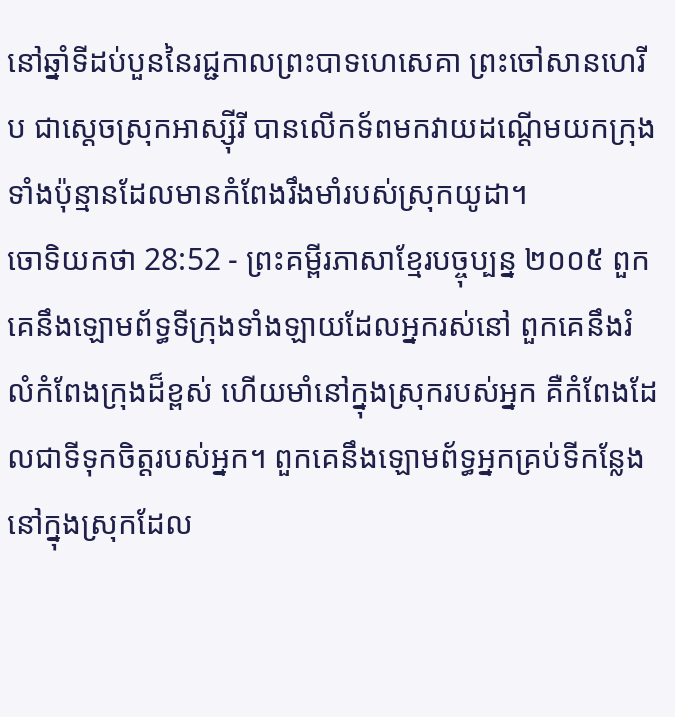នៅឆ្នាំទីដប់បួននៃរជ្ជកាលព្រះបាទហេសេគា ព្រះចៅសានហេរីប ជាស្ដេចស្រុកអាស្ស៊ីរី បានលើកទ័ពមកវាយដណ្ដើមយកក្រុងទាំងប៉ុន្មានដែលមានកំពែងរឹងមាំរបស់ស្រុកយូដា។
ចោទិយកថា 28:52 - ព្រះគម្ពីរភាសាខ្មែរបច្ចុប្បន្ន ២០០៥ ពួកគេនឹងឡោមព័ទ្ធទីក្រុងទាំងឡាយដែលអ្នករស់នៅ ពួកគេនឹងរំលំកំពែងក្រុងដ៏ខ្ពស់ ហើយមាំនៅក្នុងស្រុករបស់អ្នក គឺកំពែងដែលជាទីទុកចិត្តរបស់អ្នក។ ពួកគេនឹងឡោមព័ទ្ធអ្នកគ្រប់ទីកន្លែង នៅក្នុងស្រុកដែល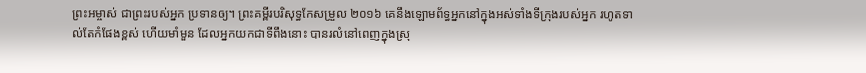ព្រះអម្ចាស់ ជាព្រះរបស់អ្នក ប្រទានឲ្យ។ ព្រះគម្ពីរបរិសុទ្ធកែសម្រួល ២០១៦ គេនឹងឡោមព័ទ្ធអ្នកនៅក្នុងអស់ទាំងទីក្រុងរបស់អ្នក រហូតទាល់តែកំផែងខ្ពស់ ហើយមាំមួន ដែលអ្នកយកជាទីពឹងនោះ បានរលំនៅពេញក្នុងស្រុ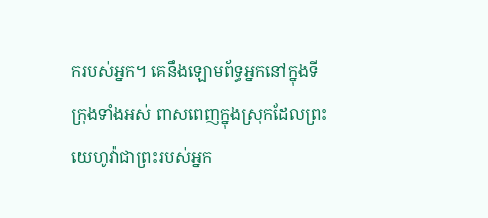ករបស់អ្នក។ គេនឹងឡោមព័ទ្ធអ្នកនៅក្នុងទីក្រុងទាំងអស់ ពាសពេញក្នុងស្រុកដែលព្រះយេហូវ៉ាជាព្រះរបស់អ្នក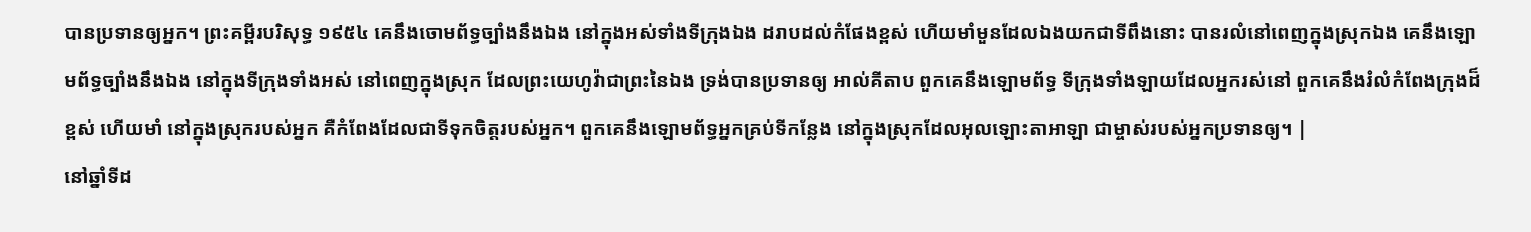បានប្រទានឲ្យអ្នក។ ព្រះគម្ពីរបរិសុទ្ធ ១៩៥៤ គេនឹងចោមព័ទ្ធច្បាំងនឹងឯង នៅក្នុងអស់ទាំងទីក្រុងឯង ដរាបដល់កំផែងខ្ពស់ ហើយមាំមួនដែលឯងយកជាទីពឹងនោះ បានរលំនៅពេញក្នុងស្រុកឯង គេនឹងឡោមព័ទ្ធច្បាំងនឹងឯង នៅក្នុងទីក្រុងទាំងអស់ នៅពេញក្នុងស្រុក ដែលព្រះយេហូវ៉ាជាព្រះនៃឯង ទ្រង់បានប្រទានឲ្យ អាល់គីតាប ពួកគេនឹងឡោមព័ទ្ធ ទីក្រុងទាំងឡាយដែលអ្នករស់នៅ ពួកគេនឹងរំលំកំពែងក្រុងដ៏ខ្ពស់ ហើយមាំ នៅក្នុងស្រុករបស់អ្នក គឺកំពែងដែលជាទីទុកចិត្តរបស់អ្នក។ ពួកគេនឹងឡោមព័ទ្ធអ្នកគ្រប់ទីកន្លែង នៅក្នុងស្រុកដែលអុលឡោះតាអាឡា ជាម្ចាស់របស់អ្នកប្រទានឲ្យ។ |
នៅឆ្នាំទីដ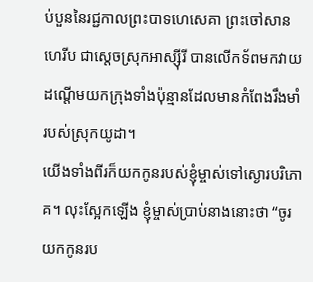ប់បួននៃរជ្ជកាលព្រះបាទហេសេគា ព្រះចៅសានហេរីប ជាស្ដេចស្រុកអាស្ស៊ីរី បានលើកទ័ពមកវាយដណ្ដើមយកក្រុងទាំងប៉ុន្មានដែលមានកំពែងរឹងមាំរបស់ស្រុកយូដា។
យើងទាំងពីរក៏យកកូនរបស់ខ្ញុំម្ចាស់ទៅស្ងោរបរិភោគ។ លុះស្អែកឡើង ខ្ញុំម្ចាស់ប្រាប់នាងនោះថា “ចូរយកកូនរប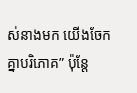ស់នាងមក យើងចែកគ្នាបរិភោគ” ប៉ុន្តែ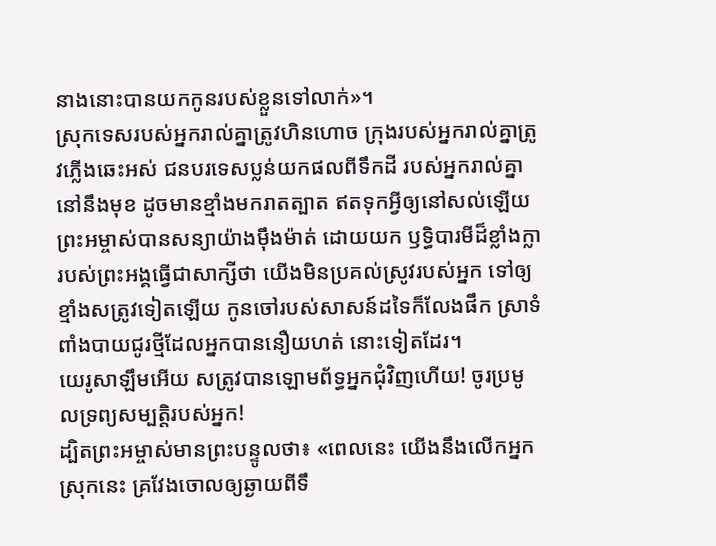នាងនោះបានយកកូនរបស់ខ្លួនទៅលាក់»។
ស្រុកទេសរបស់អ្នករាល់គ្នាត្រូវហិនហោច ក្រុងរបស់អ្នករាល់គ្នាត្រូវភ្លើងឆេះអស់ ជនបរទេសប្លន់យកផលពីទឹកដី របស់អ្នករាល់គ្នានៅនឹងមុខ ដូចមានខ្មាំងមករាតត្បាត ឥតទុកអ្វីឲ្យនៅសល់ឡើយ
ព្រះអម្ចាស់បានសន្យាយ៉ាងម៉ឹងម៉ាត់ ដោយយក ឫទ្ធិបារមីដ៏ខ្លាំងក្លារបស់ព្រះអង្គធ្វើជាសាក្សីថា យើងមិនប្រគល់ស្រូវរបស់អ្នក ទៅឲ្យខ្មាំងសត្រូវទៀតឡើយ កូនចៅរបស់សាសន៍ដទៃក៏លែងផឹក ស្រាទំពាំងបាយជូរថ្មីដែលអ្នកបាននឿយហត់ នោះទៀតដែរ។
យេរូសាឡឹមអើយ សត្រូវបានឡោមព័ទ្ធអ្នកជុំវិញហើយ! ចូរប្រមូលទ្រព្យសម្បត្តិរបស់អ្នក!
ដ្បិតព្រះអម្ចាស់មានព្រះបន្ទូលថា៖ «ពេលនេះ យើងនឹងលើកអ្នកស្រុកនេះ គ្រវែងចោលឲ្យឆ្ងាយពីទឹ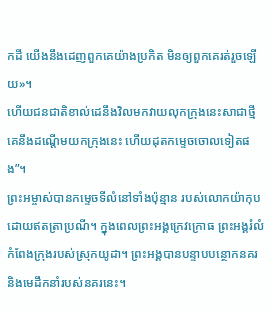កដី យើងនឹងដេញពួកគេយ៉ាងប្រកិត មិនឲ្យពួកគេរត់រួចឡើយ»។
ហើយជនជាតិខាល់ដេនឹងវិលមកវាយលុកក្រុងនេះសាជាថ្មី គេនឹងដណ្ដើមយកក្រុងនេះ ហើយដុតកម្ទេចចោលទៀតផង”។
ព្រះអម្ចាស់បានកម្ទេចទីលំនៅទាំងប៉ុន្មាន របស់លោកយ៉ាកុប ដោយឥតត្រាប្រណី។ ក្នុងពេលព្រះអង្គក្រេវក្រោធ ព្រះអង្គរំលំកំពែងក្រុងរបស់ស្រុកយូដា។ ព្រះអង្គបានបន្ទាបបន្ថោកនគរ និងមេដឹកនាំរបស់នគរនេះ។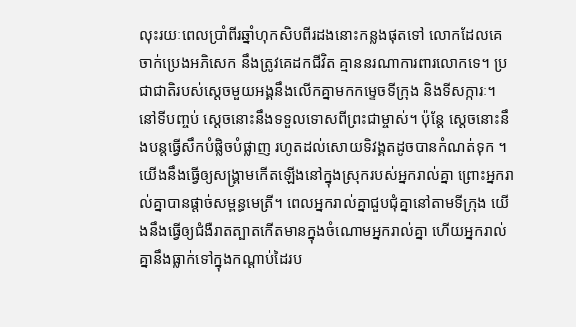លុះរយៈពេលប្រាំពីរឆ្នាំហុកសិបពីរដងនោះកន្លងផុតទៅ លោកដែលគេចាក់ប្រេងអភិសេក នឹងត្រូវគេដកជីវិត គ្មាននរណាការពារលោកទេ។ ប្រជាជាតិរបស់ស្ដេចមួយអង្គនឹងលើកគ្នាមកកម្ទេចទីក្រុង និងទីសក្ការៈ។ នៅទីបញ្ចប់ ស្ដេចនោះនឹងទទួលទោសពីព្រះជាម្ចាស់។ ប៉ុន្តែ ស្ដេចនោះនឹងបន្តធ្វើសឹកបំផ្លិចបំផ្លាញ រហូតដល់សោយទិវង្គតដូចបានកំណត់ទុក ។
យើងនឹងធ្វើឲ្យសង្គ្រាមកើតឡើងនៅក្នុងស្រុករបស់អ្នករាល់គ្នា ព្រោះអ្នករាល់គ្នាបានផ្ដាច់សម្ពន្ធមេត្រី។ ពេលអ្នករាល់គ្នាជួបជុំគ្នានៅតាមទីក្រុង យើងនឹងធ្វើឲ្យជំងឺរាតត្បាតកើតមានក្នុងចំណោមអ្នករាល់គ្នា ហើយអ្នករាល់គ្នានឹងធ្លាក់ទៅក្នុងកណ្ដាប់ដៃរប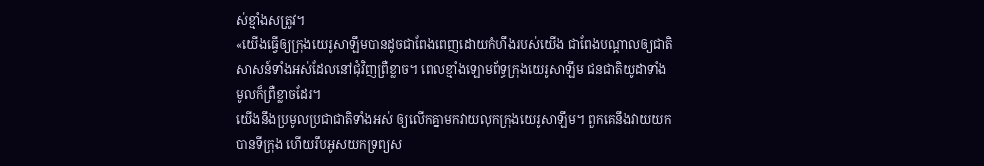ស់ខ្មាំងសត្រូវ។
«យើងធ្វើឲ្យក្រុងយេរូសាឡឹមបានដូចជាពែងពេញដោយកំហឹងរបស់យើង ជាពែងបណ្ដាលឲ្យជាតិសាសន៍ទាំងអស់ដែលនៅជុំវិញព្រឺខ្លាច។ ពេលខ្មាំងឡោមព័ទ្ធក្រុងយេរូសាឡឹម ជនជាតិយូដាទាំងមូលក៏ព្រឺខ្លាចដែរ។
យើងនឹងប្រមូលប្រជាជាតិទាំងអស់ ឲ្យលើកគ្នាមកវាយលុកក្រុងយេរូសាឡឹម។ ពួកគេនឹងវាយយកបានទីក្រុង ហើយរឹបអូសយកទ្រព្យស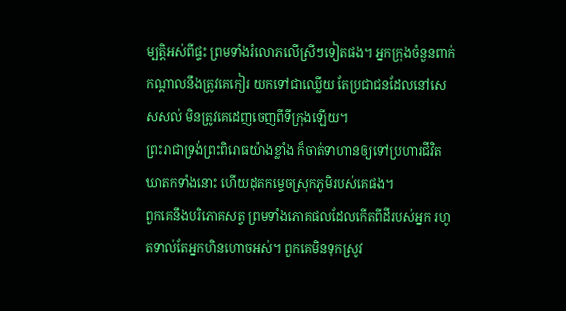ម្បត្តិអស់ពីផ្ទះ ព្រមទាំងរំលោភលើស្រីៗទៀតផង។ អ្នកក្រុងចំនួនពាក់កណ្ដាលនឹងត្រូវគេកៀរ យកទៅជាឈ្លើយ តែប្រជាជនដែលនៅសេសសល់ មិនត្រូវគេដេញចេញពីទីក្រុងឡើយ។
ព្រះរាជាទ្រង់ព្រះពិរោធយ៉ាងខ្លាំង ក៏ចាត់ទាហានឲ្យទៅប្រហារជីវិតឃាតកទាំងនោះ ហើយដុតកម្ទេចស្រុកភូមិរបស់គេផង។
ពួកគេនឹងបរិភោគសត្វ ព្រមទាំងភោគផលដែលកើតពីដីរបស់អ្នក រហូតទាល់តែអ្នកហិនហោចអស់។ ពួកគេមិនទុកស្រូវ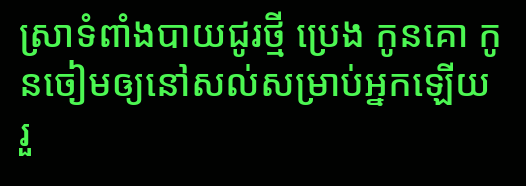ស្រាទំពាំងបាយជូរថ្មី ប្រេង កូនគោ កូនចៀមឲ្យនៅសល់សម្រាប់អ្នកឡើយ រួ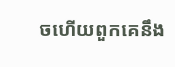ចហើយពួកគេនឹង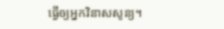ធ្វើឲ្យអ្នកវិនាសសូន្យ។